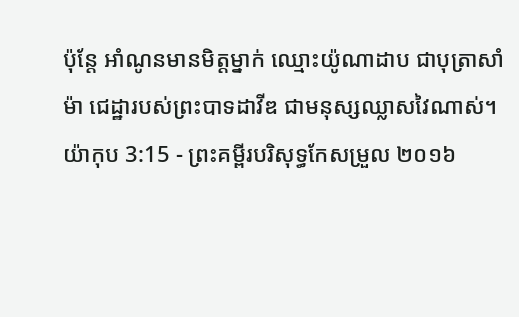ប៉ុន្តែ អាំណូនមានមិត្តម្នាក់ ឈ្មោះយ៉ូណាដាប ជាបុត្រាសាំម៉ា ជេដ្ឋារបស់ព្រះបាទដាវីឌ ជាមនុស្សឈ្លាសវៃណាស់។
យ៉ាកុប 3:15 - ព្រះគម្ពីរបរិសុទ្ធកែសម្រួល ២០១៦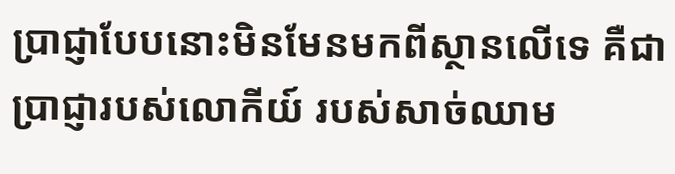ប្រាជ្ញាបែបនោះមិនមែនមកពីស្ថានលើទេ គឺជាប្រាជ្ញារបស់លោកីយ៍ របស់សាច់ឈាម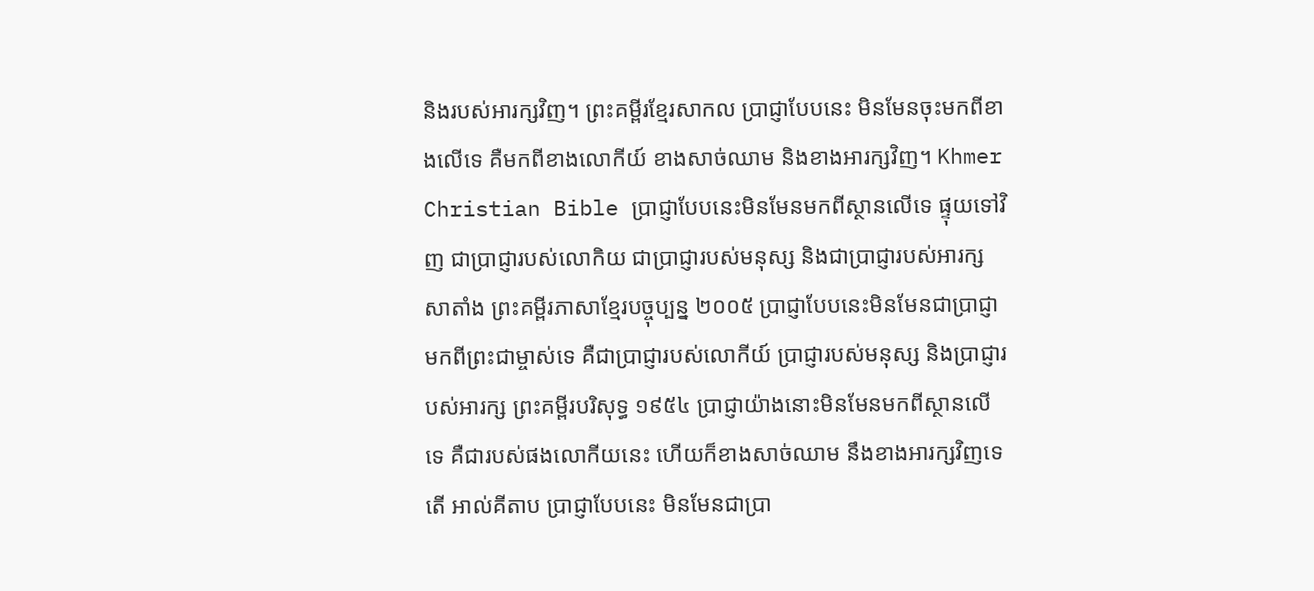និងរបស់អារក្សវិញ។ ព្រះគម្ពីរខ្មែរសាកល ប្រាជ្ញាបែបនេះ មិនមែនចុះមកពីខាងលើទេ គឺមកពីខាងលោកីយ៍ ខាងសាច់ឈាម និងខាងអារក្សវិញ។ Khmer Christian Bible ប្រាជ្ញាបែបនេះមិនមែនមកពីស្ថានលើទេ ផ្ទុយទៅវិញ ជាប្រាជ្ញារបស់លោកិយ ជាប្រាជ្ញារបស់មនុស្ស និងជាប្រាជ្ញារបស់អារក្សសាតាំង ព្រះគម្ពីរភាសាខ្មែរបច្ចុប្បន្ន ២០០៥ ប្រាជ្ញាបែបនេះមិនមែនជាប្រាជ្ញាមកពីព្រះជាម្ចាស់ទេ គឺជាប្រាជ្ញារបស់លោកីយ៍ ប្រាជ្ញារបស់មនុស្ស និងប្រាជ្ញារបស់អារក្ស ព្រះគម្ពីរបរិសុទ្ធ ១៩៥៤ ប្រាជ្ញាយ៉ាងនោះមិនមែនមកពីស្ថានលើទេ គឺជារបស់ផងលោកីយនេះ ហើយក៏ខាងសាច់ឈាម នឹងខាងអារក្សវិញទេតើ អាល់គីតាប ប្រាជ្ញាបែបនេះ មិនមែនជាប្រា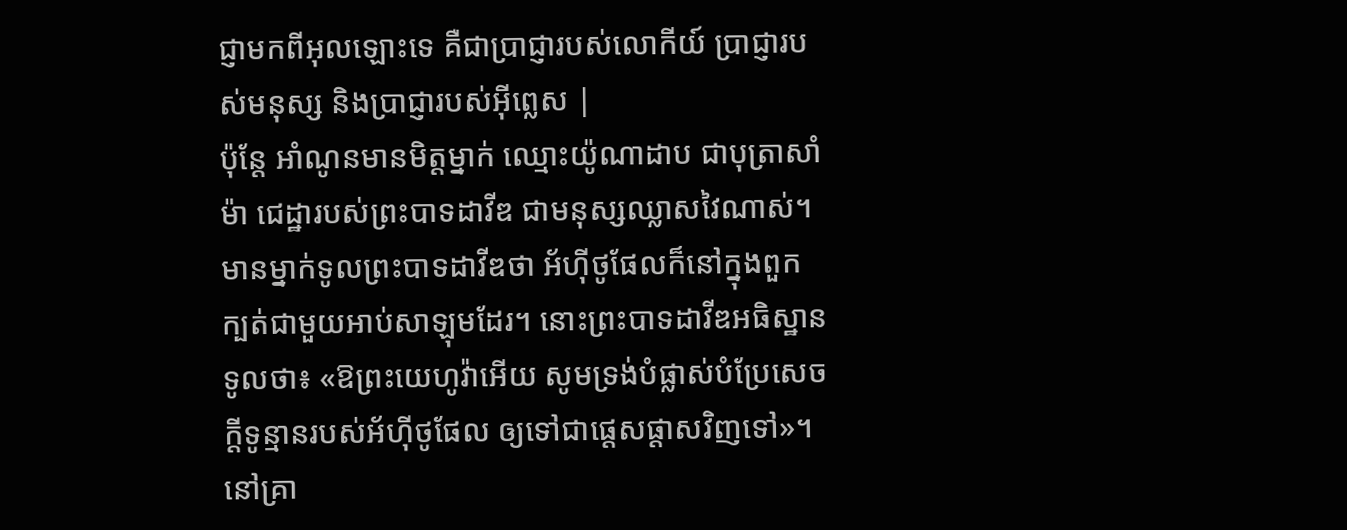ជ្ញាមកពីអុលឡោះទេ គឺជាប្រាជ្ញារបស់លោកីយ៍ ប្រាជ្ញារបស់មនុស្ស និងប្រាជ្ញារបស់អ៊ីព្លេស |
ប៉ុន្តែ អាំណូនមានមិត្តម្នាក់ ឈ្មោះយ៉ូណាដាប ជាបុត្រាសាំម៉ា ជេដ្ឋារបស់ព្រះបាទដាវីឌ ជាមនុស្សឈ្លាសវៃណាស់។
មានម្នាក់ទូលព្រះបាទដាវីឌថា អ័ហ៊ីថូផែលក៏នៅក្នុងពួកក្បត់ជាមួយអាប់សាឡុមដែរ។ នោះព្រះបាទដាវីឌអធិស្ឋានទូលថា៖ «ឱព្រះយេហូវ៉ាអើយ សូមទ្រង់បំផ្លាស់បំប្រែសេចក្ដីទូន្មានរបស់អ័ហ៊ីថូផែល ឲ្យទៅជាផ្តេសផ្តាសវិញទៅ»។
នៅគ្រា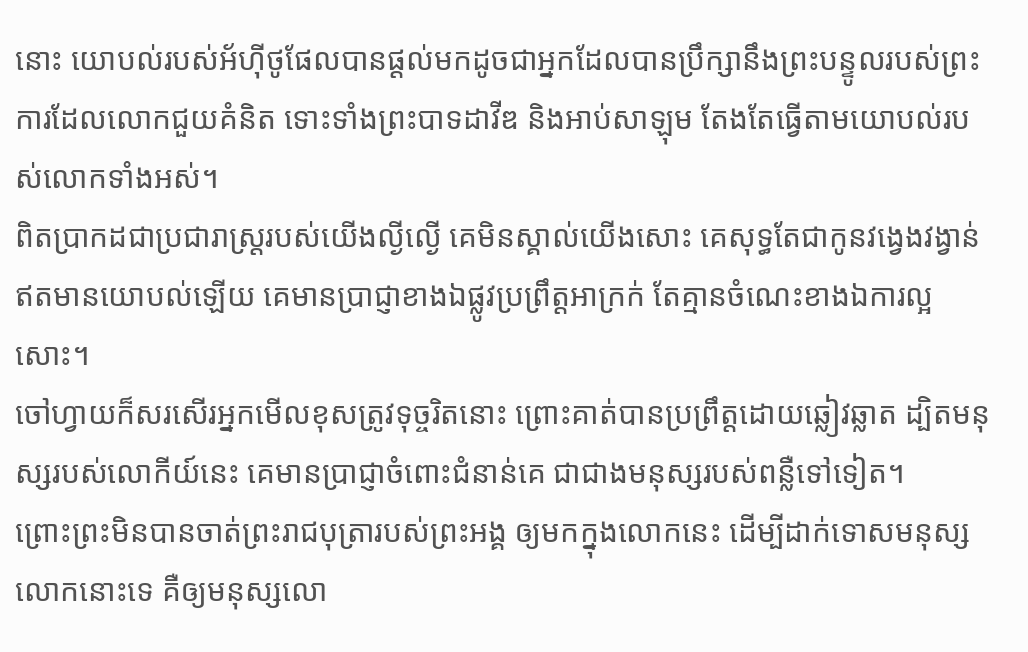នោះ យោបល់របស់អ័ហ៊ីថូផែលបានផ្ដល់មកដូចជាអ្នកដែលបានប្រឹក្សានឹងព្រះបន្ទូលរបស់ព្រះ ការដែលលោកជួយគំនិត ទោះទាំងព្រះបាទដាវីឌ និងអាប់សាឡុម តែងតែធ្វើតាមយោបល់របស់លោកទាំងអស់។
ពិតប្រាកដជាប្រជារាស្ត្ររបស់យើងល្ងីល្ងើ គេមិនស្គាល់យើងសោះ គេសុទ្ធតែជាកូនវង្វេងវង្វាន់ ឥតមានយោបល់ឡើយ គេមានប្រាជ្ញាខាងឯផ្លូវប្រព្រឹត្តអាក្រក់ តែគ្មានចំណេះខាងឯការល្អសោះ។
ចៅហ្វាយក៏សរសើរអ្នកមើលខុសត្រូវទុច្ចរិតនោះ ព្រោះគាត់បានប្រព្រឹត្តដោយឆ្លៀវឆ្លាត ដ្បិតមនុស្សរបស់លោកីយ៍នេះ គេមានប្រាជ្ញាចំពោះជំនាន់គេ ជាជាងមនុស្សរបស់ពន្លឺទៅទៀត។
ព្រោះព្រះមិនបានចាត់ព្រះរាជបុត្រារបស់ព្រះអង្គ ឲ្យមកក្នុងលោកនេះ ដើម្បីដាក់ទោសមនុស្សលោកនោះទេ គឺឲ្យមនុស្សលោ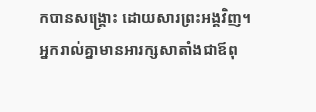កបានសង្គ្រោះ ដោយសារព្រះអង្គវិញ។
អ្នករាល់គ្នាមានអារក្សសាតាំងជាឪពុ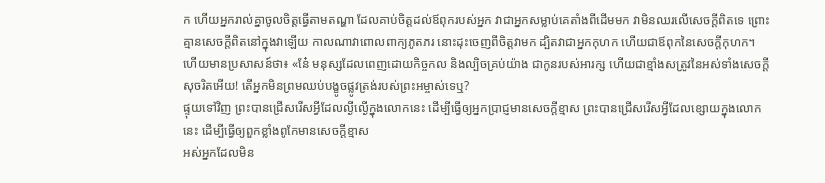ក ហើយអ្នករាល់គ្នាចូលចិត្តធ្វើតាមតណ្ហា ដែលគាប់ចិត្តដល់ឪពុករបស់អ្នក វាជាអ្នកសម្លាប់គេតាំងពីដើមមក វាមិនឈរលើសេចក្តីពិតទេ ព្រោះគ្មានសេចក្តីពិតនៅក្នុងវាឡើយ កាលណាវាពោលពាក្យភូតភរ នោះដុះចេញពីចិត្តវាមក ដ្បិតវាជាអ្នកកុហក ហើយជាឪពុកនៃសេចក្តីកុហក។
ហើយមានប្រសាសន៍ថា៖ «នែ៎ មនុស្សដែលពេញដោយកិច្ចកល និងល្បិចគ្រប់យ៉ាង ជាកូនរបស់អារក្ស ហើយជាខ្មាំងសត្រូវនៃអស់ទាំងសេចក្តីសុចរិតអើយ! តើអ្នកមិនព្រមឈប់បង្ខូចផ្លូវត្រង់របស់ព្រះអម្ចាស់ទេឬ?
ផ្ទុយទៅវិញ ព្រះបានជ្រើសរើសអ្វីដែលល្ងីល្ងើក្នុងលោកនេះ ដើម្បីធ្វើឲ្យអ្នកប្រាជ្ញមានសេចក្តីខ្មាស ព្រះបានជ្រើសរើសអ្វីដែលខ្សោយក្នុងលោកនេះ ដើម្បីធ្វើឲ្យពួកខ្លាំងពូកែមានសេចក្តីខ្មាស
អស់អ្នកដែលមិន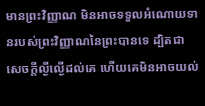មានព្រះវិញ្ញាណ មិនអាចទទួលអំណោយទានរបស់ព្រះវិញ្ញាណនៃព្រះបានទេ ដ្បិតជាសេចក្តីល្ងីល្ងើដល់គេ ហើយគេមិនអាចយល់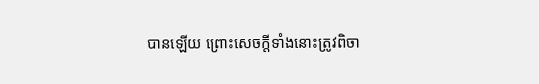បានឡើយ ព្រោះសេចក្តីទាំងនោះត្រូវពិចា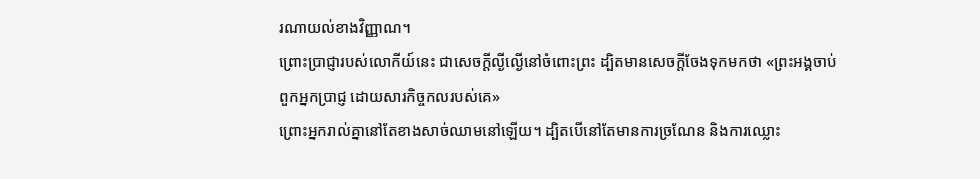រណាយល់ខាងវិញ្ញាណ។
ព្រោះប្រាជ្ញារបស់លោកីយ៍នេះ ជាសេចក្តីល្ងីល្ងើនៅចំពោះព្រះ ដ្បិតមានសេចក្តីចែងទុកមកថា «ព្រះអង្គចាប់ពួកអ្នកប្រាជ្ញ ដោយសារកិច្ចកលរបស់គេ»
ព្រោះអ្នករាល់គ្នានៅតែខាងសាច់ឈាមនៅឡើយ។ ដ្បិតបើនៅតែមានការច្រណែន និងការឈ្លោះ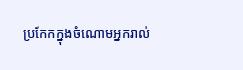ប្រកែកក្នុងចំណោមអ្នករាល់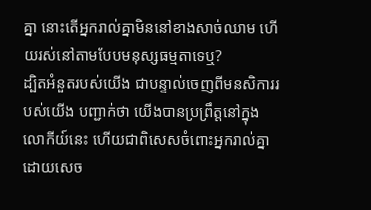គ្នា នោះតើអ្នករាល់គ្នាមិននៅខាងសាច់ឈាម ហើយរស់នៅតាមបែបមនុស្សធម្មតាទេឬ?
ដ្បិតអំនួតរបស់យើង ជាបន្ទាល់ចេញពីមនសិការរបស់យើង បញ្ជាក់ថា យើងបានប្រព្រឹត្តនៅក្នុងលោកីយ៍នេះ ហើយជាពិសេសចំពោះអ្នករាល់គ្នា ដោយសេច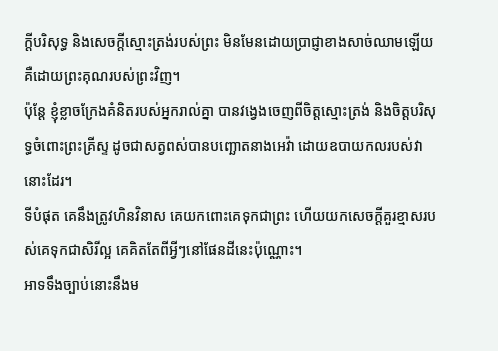ក្តីបរិសុទ្ធ និងសេចក្តីស្មោះត្រង់របស់ព្រះ មិនមែនដោយប្រាជ្ញាខាងសាច់ឈាមឡើយ គឺដោយព្រះគុណរបស់ព្រះវិញ។
ប៉ុន្តែ ខ្ញុំខ្លាចក្រែងគំនិតរបស់អ្នករាល់គ្នា បានវង្វេងចេញពីចិត្តស្មោះត្រង់ និងចិត្តបរិសុទ្ធចំពោះព្រះគ្រីស្ទ ដូចជាសត្វពស់បានបញ្ឆោតនាងអេវ៉ា ដោយឧបាយកលរបស់វានោះដែរ។
ទីបំផុត គេនឹងត្រូវហិនវិនាស គេយកពោះគេទុកជាព្រះ ហើយយកសេចក្ដីគួរខ្មាសរបស់គេទុកជាសិរីល្អ គេគិតតែពីអ្វីៗនៅផែនដីនេះប៉ុណ្ណោះ។
អាទទឹងច្បាប់នោះនឹងម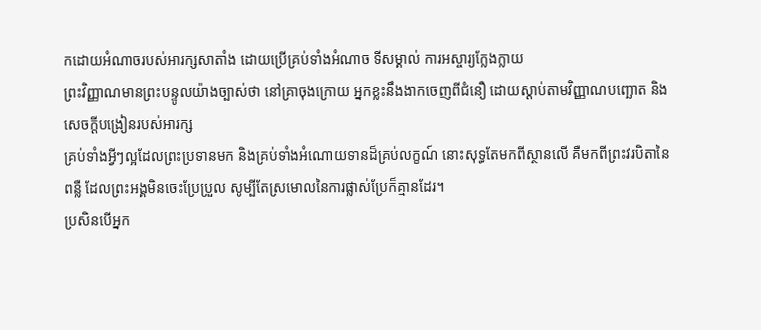កដោយអំណាចរបស់អារក្សសាតាំង ដោយប្រើគ្រប់ទាំងអំណាច ទីសម្គាល់ ការអស្ចារ្យក្លែងក្លាយ
ព្រះវិញ្ញាណមានព្រះបន្ទូលយ៉ាងច្បាស់ថា នៅគ្រាចុងក្រោយ អ្នកខ្លះនឹងងាកចេញពីជំនឿ ដោយស្តាប់តាមវិញ្ញាណបញ្ឆោត និងសេចក្ដីបង្រៀនរបស់អារក្ស
គ្រប់ទាំងអ្វីៗល្អដែលព្រះប្រទានមក និងគ្រប់ទាំងអំណោយទានដ៏គ្រប់លក្ខណ៍ នោះសុទ្ធតែមកពីស្ថានលើ គឺមកពីព្រះវរបិតានៃពន្លឺ ដែលព្រះអង្គមិនចេះប្រែប្រួល សូម្បីតែស្រមោលនៃការផ្លាស់ប្រែក៏គ្មានដែរ។
ប្រសិនបើអ្នក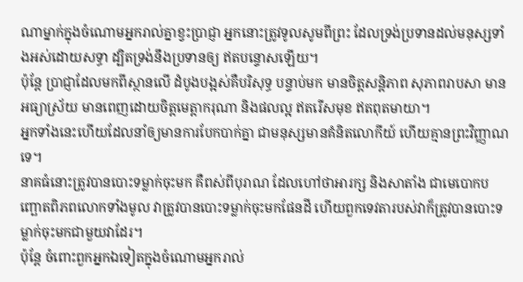ណាម្នាក់ក្នុងចំណោមអ្នករាល់គ្នាខ្វះប្រាជ្ញា អ្នកនោះត្រូវទូលសូមពីព្រះ ដែលទ្រង់ប្រទានដល់មនុស្សទាំងអស់ដោយសទ្ធា ដ្បិតទ្រង់នឹងប្រទានឲ្យ ឥតបន្ទោសឡើយ។
ប៉ុន្តែ ប្រាជ្ញាដែលមកពីស្ថានលើ ដំបូងបង្អស់គឺបរិសុទ្ធ បន្ទាប់មក មានចិត្តសន្តិភាព សុភាពរាបសា មានអធ្យាស្រ័យ មានពេញដោយចិត្តមេត្តាករុណា និងផលល្អ ឥតរើសមុខ ឥតពុតមាយា។
អ្នកទាំងនេះហើយដែលនាំឲ្យមានការបែកបាក់គ្នា ជាមនុស្សមានគំនិតលោកីយ៍ ហើយគ្មានព្រះវិញ្ញាណទេ។
នាគធំនោះត្រូវបានបោះទម្លាក់ចុះមក គឺពស់ពីបុរាណ ដែលហៅថាអារក្ស និងសាតាំង ជាមេបោកបញ្ឆោតពិភពលោកទាំងមូល វាត្រូវបានបោះទម្លាក់ចុះមកផែនដី ហើយពួកទេវតារបស់វាក៏ត្រូវបានបោះទម្លាក់ចុះមកជាមួយវាដែរ។
ប៉ុន្តែ ចំពោះពួកអ្នកឯទៀតក្នុងចំណោមអ្នករាល់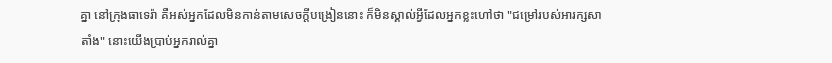គ្នា នៅក្រុងធាទេរ៉ា គឺអស់អ្នកដែលមិនកាន់តាមសេចក្ដីបង្រៀននោះ ក៏មិនស្គាល់អ្វីដែលអ្នកខ្លះហៅថា "ជម្រៅរបស់អារក្សសាតាំង" នោះយើងប្រាប់អ្នករាល់គ្នា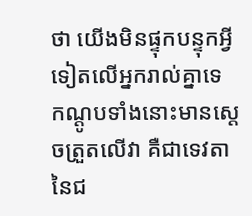ថា យើងមិនផ្ទុកបន្ទុកអ្វីទៀតលើអ្នករាល់គ្នាទេ
កណ្ដូបទាំងនោះមានស្តេចត្រួតលើវា គឺជាទេវតានៃជ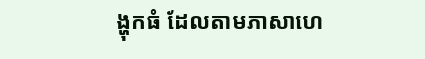ង្ហុកធំ ដែលតាមភាសាហេ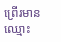ព្រើរមានឈ្មោះ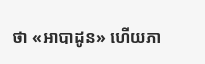ថា «អាបាដូន» ហើយភា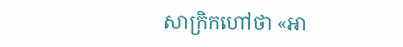សាក្រិកហៅថា «អា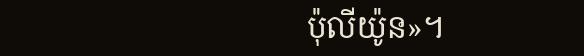ប៉ុលីយ៉ូន»។